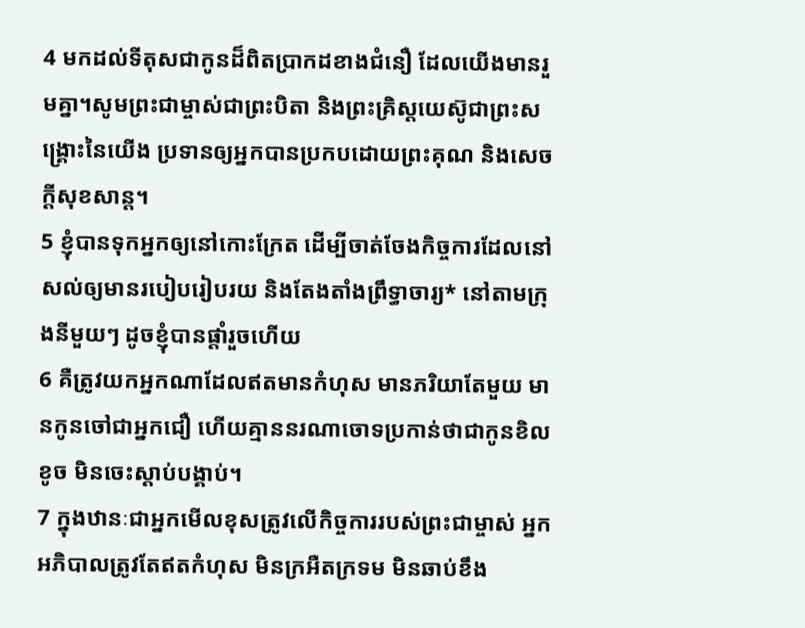4 មកដល់ទីតុសជាកូនដ៏ពិតប្រាកដខាងជំនឿ ដែលយើងមានរួមគ្នា។សូមព្រះជាម្ចាស់ជាព្រះបិតា និងព្រះគ្រិស្ដយេស៊ូជាព្រះសង្គ្រោះនៃយើង ប្រទានឲ្យអ្នកបានប្រកបដោយព្រះគុណ និងសេចក្ដីសុខសាន្ត។
5 ខ្ញុំបានទុកអ្នកឲ្យនៅកោះក្រែត ដើម្បីចាត់ចែងកិច្ចការដែលនៅសល់ឲ្យមានរបៀបរៀបរយ និងតែងតាំងព្រឹទ្ធាចារ្យ* នៅតាមក្រុងនីមួយៗ ដូចខ្ញុំបានផ្ដាំរួចហើយ
6 គឺត្រូវយកអ្នកណាដែលឥតមានកំហុស មានភរិយាតែមួយ មានកូនចៅជាអ្នកជឿ ហើយគ្មាននរណាចោទប្រកាន់ថាជាកូនខិលខូច មិនចេះស្ដាប់បង្គាប់។
7 ក្នុងឋានៈជាអ្នកមើលខុសត្រូវលើកិច្ចការរបស់ព្រះជាម្ចាស់ អ្នកអភិបាលត្រូវតែឥតកំហុស មិនក្រអឺតក្រទម មិនឆាប់ខឹង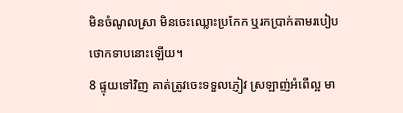មិនចំណូលស្រា មិនចេះឈ្លោះប្រកែក ឬរកប្រាក់តាមរបៀបថោកទាបនោះឡើយ។
8 ផ្ទុយទៅវិញ គាត់ត្រូវចេះទទួលភ្ញៀវ ស្រឡាញ់អំពើល្អ មា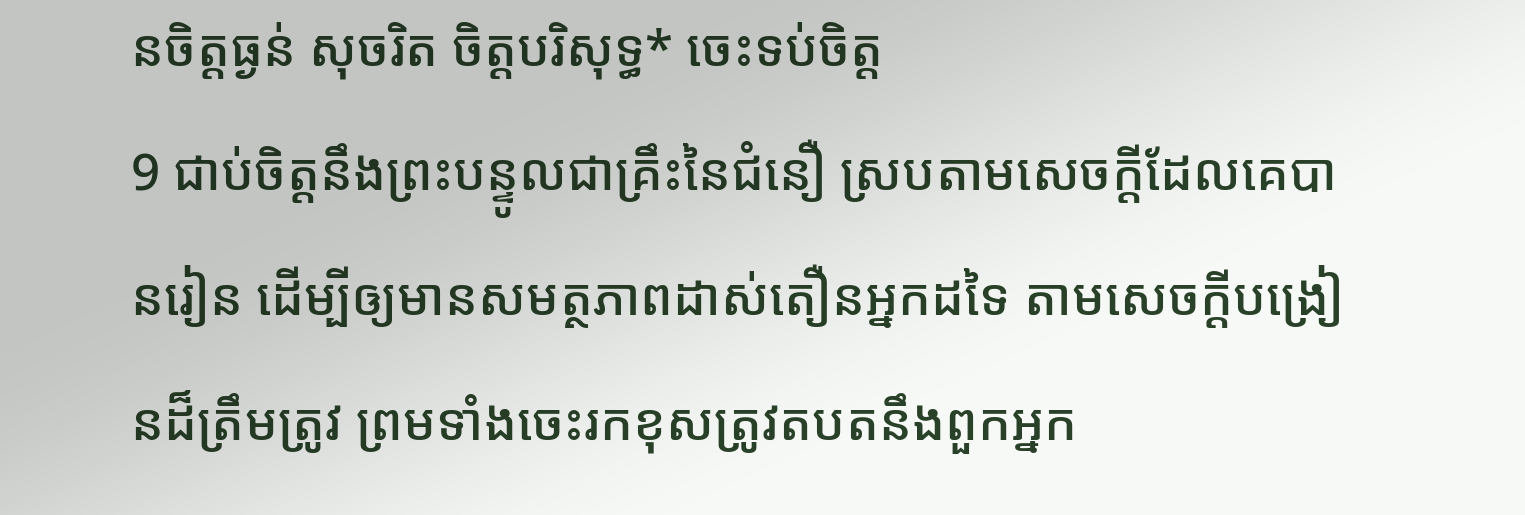នចិត្តធ្ងន់ សុចរិត ចិត្តបរិសុទ្ធ* ចេះទប់ចិត្ត
9 ជាប់ចិត្តនឹងព្រះបន្ទូលជាគ្រឹះនៃជំនឿ ស្របតាមសេចក្ដីដែលគេបានរៀន ដើម្បីឲ្យមានសមត្ថភាពដាស់តឿនអ្នកដទៃ តាមសេចក្ដីបង្រៀនដ៏ត្រឹមត្រូវ ព្រមទាំងចេះរកខុសត្រូវតបតនឹងពួកអ្នក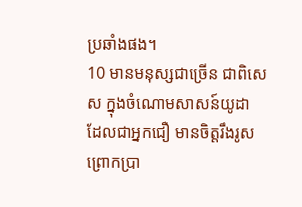ប្រឆាំងផង។
10 មានមនុស្សជាច្រើន ជាពិសេស ក្នុងចំណោមសាសន៍យូដា ដែលជាអ្នកជឿ មានចិត្តរឹងរូស ព្រោកប្រា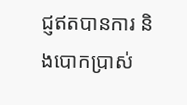ជ្ញឥតបានការ និងបោកប្រាស់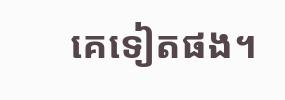គេទៀតផង។